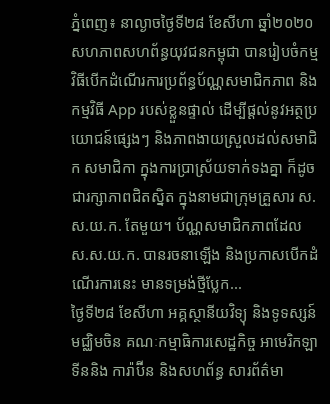ភ្នំពេញ៖ នាល្ងាចថ្ងៃទី២៨ ខែសីហា ឆ្នាំ២០២០ សហភាពសហព័ន្ធយុវជនកម្ពុជា បានរៀបចំកម្មវិធីបើកដំណើរការប្រព័ន្ធប័ណ្ណសមាជិកភាព និងកម្មវិធី App របស់ខ្លួនផ្ទាល់ ដើម្បីផ្តល់នូវអត្ថប្រយោជន៍ផ្សេងៗ និងភាពងាយស្រួលដល់សមាជិក សមាជិកា ក្នុងការប្រាស្រ័យទាក់ទងគ្នា ក៏ដូចជារក្សាភាពជិតស្និត ក្នុងនាមជាក្រុមគ្រួសារ ស.ស.យ.ក. តែមួយ។ ប័ណ្ណសមាជិកភាពដែល ស.ស.យ.ក. បានរចនាឡើង និងប្រកាសបើកដំណើរការនេះ មានទម្រង់ថ្មីប្លែក...
ថ្ងៃទី២៨ ខែសីហា អគ្គស្ថានីយវិទ្យុ និងទូទស្សន៍ មជ្ឈិមចិន គណៈកម្មាធិការសេដ្ឋកិច្ច អាមេរិកឡាទីននិង ការ៉ាប៊ីន និងសហព័ន្ធ សារព័ត៌មា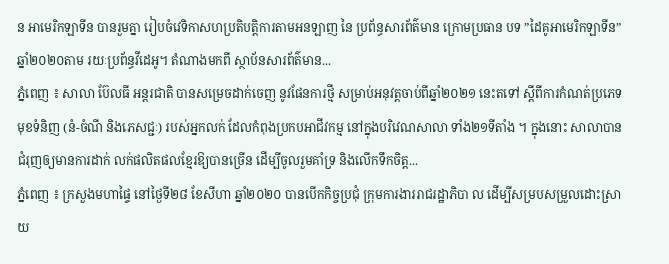ន អាមេរិកឡាទីន បានរួមគ្នា រៀបចំវេទិកាសហប្រតិបត្តិការតាមអនឡាញ នៃ ប្រព័ន្ធសារព័ត៌មាន ក្រោមប្រធាន បទ ”ដៃគូអាមេរិកឡាទីន” ឆ្នាំ២០២០តាម រយៈប្រព័ន្ធវីដេអូ។ តំណាងមកពី ស្ថាប័នសារព័ត៌មាន...
ភ្នំពេញ ៖ សាលា ប៊ែលធី អន្តរជាតិ បានសម្រេចដាក់ចេញ នូវផែនការថ្មី សម្រាប់អនុវត្តចាប់ពីឆ្នាំ២០២១ នេះតទៅ ស្តីពីការកំណត់ប្រភេទមុខទំនិញ (នំ-ចំណី និងភេសជ្ជៈ) របស់អ្នកលក់ ដែលកំពុងប្រកបអាជីវកម្ម នៅក្នុងបរិវេណសាលា ទាំង២១ទីតាំង ។ ក្នុងនោះ សាលាបានជំរុញឲ្យមានការដាក់ លក់ផលិតផលខ្មែរឱ្យបានច្រើន ដើម្បីចូលរួមគាំទ្រ និងលើកទឹកចិត្ត...
ភ្នំពេញ ៖ ក្រសួងមហាផ្ទៃ នៅថ្ងៃទី២៨ ខែសីហា ឆ្នាំ២០២០ បានបើកកិច្ចប្រជុំ ក្រុមការងាររាជរដ្ឋាភិបា ល ដើម្បីសម្របសម្រួលដោះស្រាយ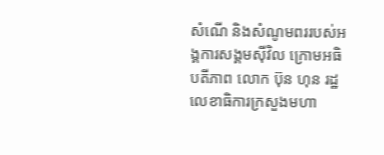សំណើ និងសំណូមពររបស់អង្គការសង្គមស៊ីវិល ក្រោមអធិបតីភាព លោក ប៊ុន ហុន រដ្ឋលេខាធិការក្រសួងមហា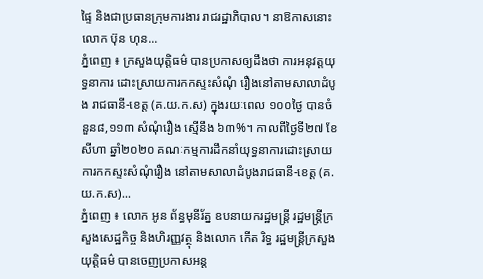ផ្ទៃ និងជាប្រធានក្រុមការងារ រាជរដ្ឋាភិបាល។ នាឱកាសនោះ លោក ប៊ុន ហុន...
ភ្នំពេញ ៖ ក្រសួងយុត្តិធម៌ បានប្រកាសឲ្យដឹងថា ការអនុវត្តយុទ្ធនាការ ដោះស្រាយការកកស្ទះសំណុំ រឿងនៅតាមសាលាដំបូង រាជធានី-ខេត្ត (គ.យ.ក.ស) ក្នុងរយៈពេល ១០០ថ្ងៃ បានចំនួន៨,១១៣ សំណុំរឿង ស្មើនឹង ៦៣%។ កាលពីថ្ងៃទី២៧ ខែសីហា ឆ្នាំ២០២០ គណៈកម្មការដឹកនាំយុទ្ធនាការដោះស្រាយ ការកកស្ទះសំណុំរឿង នៅតាមសាលាដំបូងរាជធានី-ខេត្ត (គ.យ.ក.ស)...
ភ្នំពេញ ៖ លោក អូន ព័ន្ធមុនីរ័ត្ន ឧបនាយករដ្ឋមន្ត្រី រដ្ឋមន្រ្តីក្រសួងសេដ្ឋកិច្ច និងហិរញ្ញវត្ថុ និងលោក កើត រិទ្ធ រដ្ឋមន្ត្រីក្រសួងយុត្តិធម៌ បានចេញប្រកាសអន្ត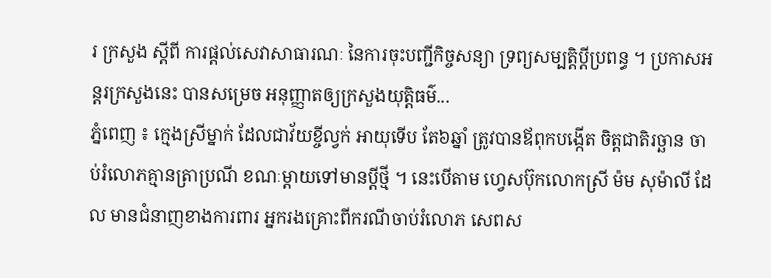រ ក្រសួង ស្តីពី ការផ្តល់សេវាសាធារណៈ នៃការចុះបញ្ជីកិច្ចសន្យា ទ្រព្យសម្បត្តិប្តីប្រពន្ធ ។ ប្រកាសអន្តរក្រសួងនេះ បានសម្រេច អនុញ្ញាតឲ្យក្រសួងយុត្តិធម៌...
ភ្នំពេញ ៖ ក្មេងស្រីម្នាក់ ដែលជាវ័យខ្ចីល្វក់ អាយុទើប តែ៦ឆ្នាំ ត្រូវបានឪពុកបង្កើត ចិត្តជាតិរច្ឆាន ចាប់រំលោភគ្មានត្រាប្រណី ខណៈម្តាយទៅមានប្តីថ្មី ។ នេះបើតាម ហ្វេសប៊ុកលោកស្រី ម៉ម សុម៉ាលី ដែល មានជំនាញខាងការពារ អ្នករងគ្រោះពីករណីចាប់រំលោភ សេពស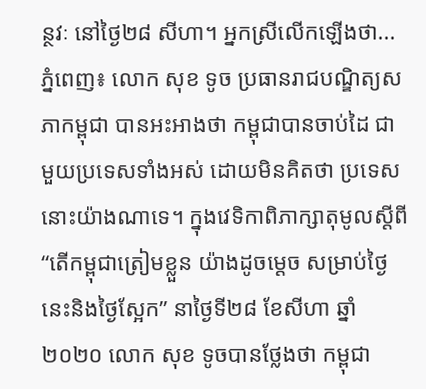ន្ថវៈ នៅថ្ងៃ២៨ សីហា។ អ្នកស្រីលើកឡើងថា...
ភ្នំពេញ៖ លោក សុខ ទូច ប្រធានរាជបណ្ឌិត្យសភាកម្ពុជា បានអះអាងថា កម្ពុជាបានចាប់ដៃ ជាមួយប្រទេសទាំងអស់ ដោយមិនគិតថា ប្រទេសនោះយ៉ាងណាទេ។ ក្នុងវេទិកាពិភាក្សាតុមូលស្ដីពី “តើកម្ពុជាត្រៀមខ្លួន យ៉ាងដូចម្ដេច សម្រាប់ថ្ងៃនេះនិងថ្ងៃស្អែក” នាថ្ងៃទី២៨ ខែសីហា ឆ្នាំ២០២០ លោក សុខ ទូចបានថ្លែងថា កម្ពុជា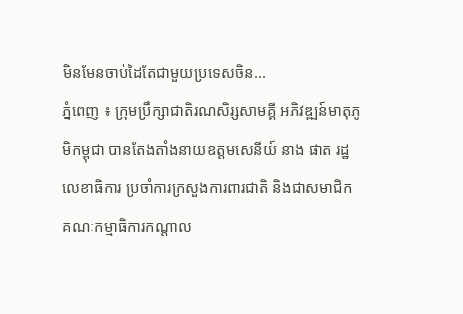មិនមែនចាប់ដៃតែជាមួយប្រទេសចិន...
ភ្នំពេញ ៖ ក្រុមប្រឹក្សាជាតិរណសិរ្សសាមគ្គី អភិវឌ្ឍន៍មាតុភូមិកម្ពុជា បានតែងតាំងនាយឧត្តមសេនីយ៍ នាង ផាត រដ្ឋលេខាធិការ ប្រចាំការក្រសួងការពារជាតិ និងជាសមាជិក គណៈកម្មាធិការកណ្ដាល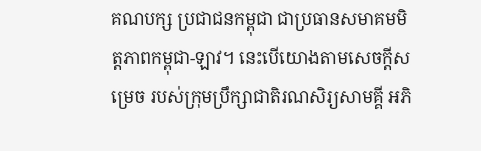គណបក្ស ប្រជាជនកម្ពុជា ជាប្រធានសមាគមមិត្តភាពកម្ពុជា-ឡាវ។ នេះបើយោងតាមសេចក្ដីសម្រេច របស់ក្រុមប្រឹក្សាជាតិរណសិរ្យសាមគ្គី អភិ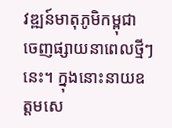វឌ្ឍន៍មាតុភូមិកម្ពុជា ចេញផ្សាយនាពេលថ្មីៗនេះ។ ក្នុងនោះនាយឧត្តមសេ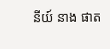នីយ៍ នាង ផាត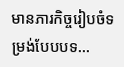មានភារកិច្ចរៀបចំទម្រង់បែបបទ...